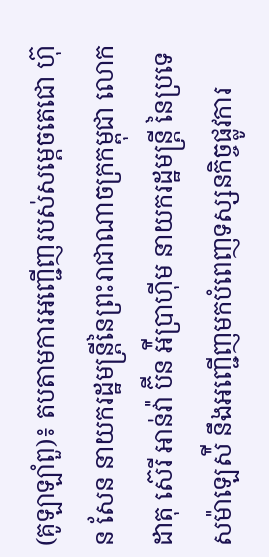(គូឡាឡាំពួ)៖ តបតាមការអញ្ជើញរបស់សម្តេចតេជោ ហ៊ុន សែន នាយករដ្ឋមន្រ្តីនៃព្រះរាជាណាចក្រកម្ពុជា លោក ដាតុ ស៊េរី អាន់វ៉ា ប៊ីន អ៉ីប្រាហ៊ីម នាយករដ្ឋមន្រ្តី នៃប្រទេសម៉ាឡេស៉ី នឹងអញ្ជើញមកបំពេញទស្សនកិច្ចផ្លូវការ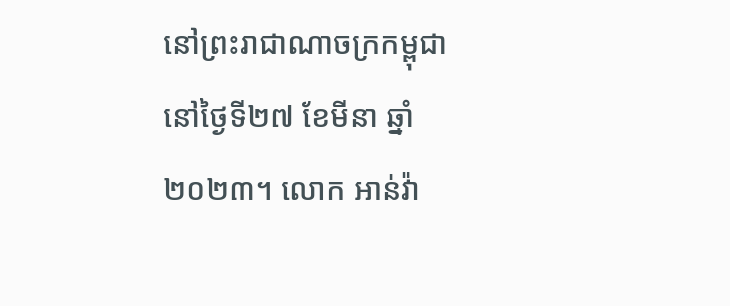នៅព្រះរាជាណាចក្រកម្ពុជា នៅថ្ងៃទី២៧ ខែមីនា ឆ្នាំ២០២៣។ លោក អាន់វ៉ា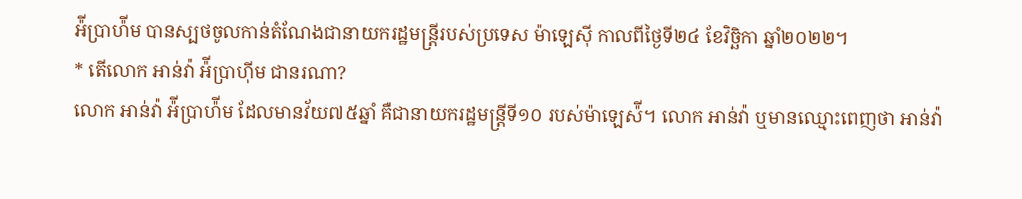អ៉ីប្រាហ៉ីម បានស្បថចូលកាន់តំណែងជានាយករដ្ឋមន្រ្តីរបស់ប្រទេស ម៉ាឡេស៊ី កាលពីថ្ងៃទី២៤ ខែវិច្ឆិកា ឆ្នាំ២០២២។
* តើលោក អាន់វ៉ា អ៉ីប្រាហ៊ីម ជានរណា?
លោក អាន់វ៉ា អ៉ីប្រាហ៉ីម ដែលមានវ័យ៧៥ឆ្នាំ គឺជានាយករដ្ឋមន្រ្តីទី១០ របស់ម៉ាឡេស៉ី។ លោក អាន់វ៉ា ឬមានឈ្មោះពេញថា អាន់វ៉ា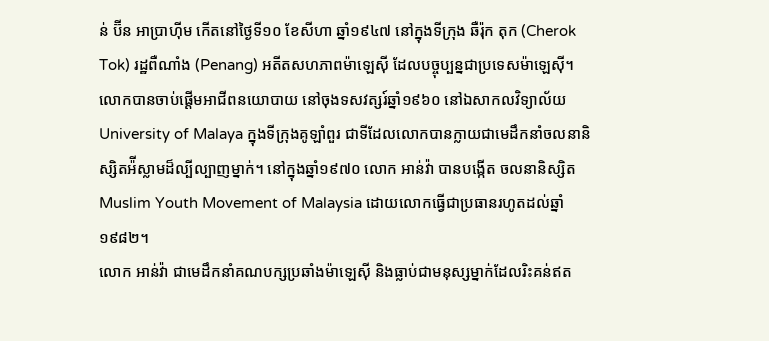ន់ ប៊ីន អាប្រាហ៊ីម កើតនៅថ្ងៃទី១០ ខែសីហា ឆ្នាំ១៩៤៧ នៅក្នុងទីក្រុង ឆឺរ៉ុក តុក (Cherok Tok) រដ្ឋពឺណាំង (Penang) អតីតសហភាពម៉ាឡេស៊ី ដែលបច្ចុប្បន្នជាប្រទេសម៉ាឡេស៊ី។ លោកបានចាប់ផ្ដើមអាជីពនយោបាយ នៅចុងទសវត្សរ៍ឆ្នាំ១៩៦០ នៅឯសាកលវិទ្យាល័យ University of Malaya ក្នុងទីក្រុងគូឡាំពួរ ជាទីដែលលោកបានក្លាយជាមេដឹកនាំចលនានិស្សិតអ៉ីស្លាមដ៏ល្បីល្បាញម្នាក់។ នៅក្នុងឆ្នាំ១៩៧០ លោក អាន់វ៉ា បានបង្កើត ចលនានិស្សិត Muslim Youth Movement of Malaysia ដោយលោកធ្វើជាប្រធានរហូតដល់ឆ្នាំ១៩៨២។
លោក អាន់វ៉ា ជាមេដឹកនាំគណបក្សប្រឆាំងម៉ាឡេស៊ី និងធ្លាប់ជាមនុស្សម្នាក់ដែលរិះគន់ឥត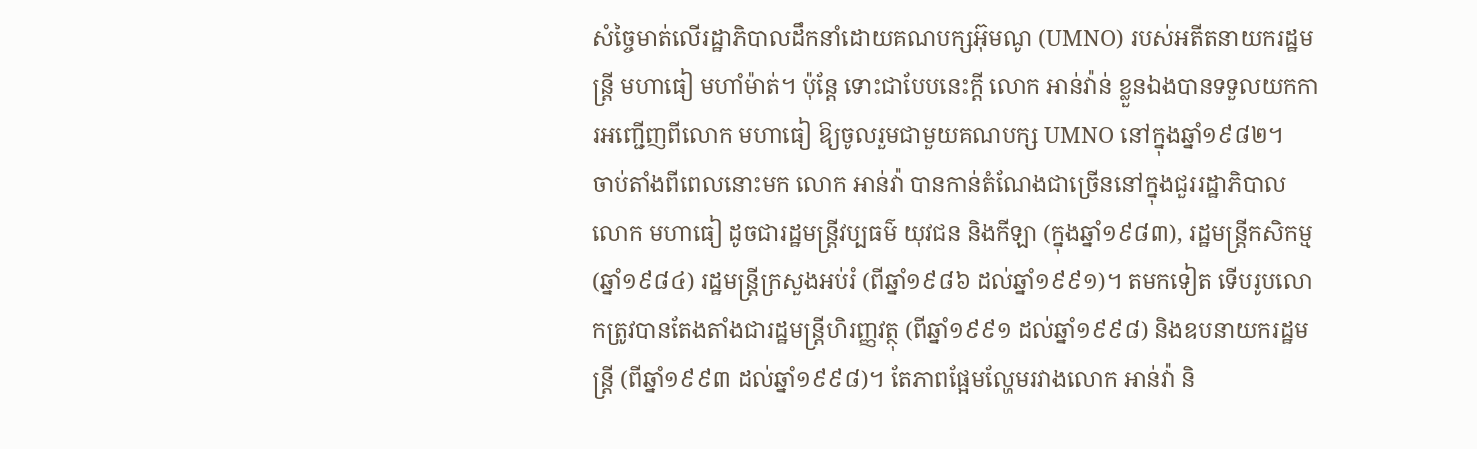សំច្ចៃមាត់លើរដ្ឋាភិបាលដឹកនាំដោយគណបក្សអ៊ុមណូ (UMNO) របស់អតីតនាយករដ្ឋមន្ត្រី មហាធៀ មហាំម៉ាត់។ ប៉ុន្តែ ទោះជាបែបនេះក្ដី លោក អាន់វ៉ាន់ ខ្លួនឯងបានទទួលយកការអញ្ជើញពីលោក មហាធៀ ឱ្យចូលរួមជាមួយគណបក្ស UMNO នៅក្នុងឆ្នាំ១៩៨២។
ចាប់តាំងពីពេលនោះមក លោក អាន់វ៉ា បានកាន់តំណែងជាច្រើននៅក្នុងជួររដ្ឋាភិបាលលោក មហាធៀ ដូចជារដ្ឋមន្ត្រីវប្បធម៌ យុវជន និងកីឡា (ក្នុងឆ្នាំ១៩៨៣), រដ្ឋមន្ត្រីកសិកម្ម (ឆ្នាំ១៩៨៤) រដ្ឋមន្ត្រីក្រសួងអប់រំ (ពីឆ្នាំ១៩៨៦ ដល់ឆ្នាំ១៩៩១)។ តមកទៀត ទើបរូបលោកត្រូវបានតែងតាំងជារដ្ឋមន្ត្រីហិរញ្ញវត្ថុ (ពីឆ្នាំ១៩៩១ ដល់ឆ្នាំ១៩៩៨) និងឧបនាយករដ្ឋមន្ត្រី (ពីឆ្នាំ១៩៩៣ ដល់ឆ្នាំ១៩៩៨)។ តែភាពផ្អែមល្ហែមរវាងលោក អាន់វ៉ា និ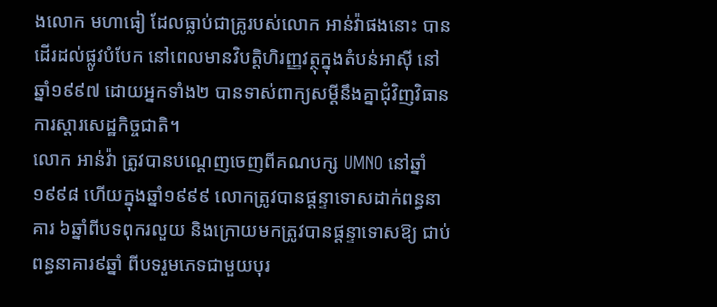ងលោក មហាធៀ ដែលធ្លាប់ជាគ្រូរបស់លោក អាន់វ៉ាផងនោះ បានដើរដល់ផ្លូវបំបែក នៅពេលមានវិបត្តិហិរញ្ញវត្ថុក្នុងតំបន់អាស៊ី នៅឆ្នាំ១៩៩៧ ដោយអ្នកទាំង២ បានទាស់ពាក្យសម្ដីនឹងគ្នាជុំវិញវិធានការស្ដារសេដ្ឋកិច្ចជាតិ។
លោក អាន់វ៉ា ត្រូវបានបណ្ដេញចេញពីគណបក្ស UMNO នៅឆ្នាំ១៩៩៨ ហើយក្នុងឆ្នាំ១៩៩៩ លោកត្រូវបានផ្ដន្ទាទោសដាក់ពន្ធនាគារ ៦ឆ្នាំពីបទពុករលួយ និងក្រោយមកត្រូវបានផ្ដន្ទាទោសឱ្យ ជាប់ពន្ធនាគារ៩ឆ្នាំ ពីបទរួមភេទជាមួយបុរ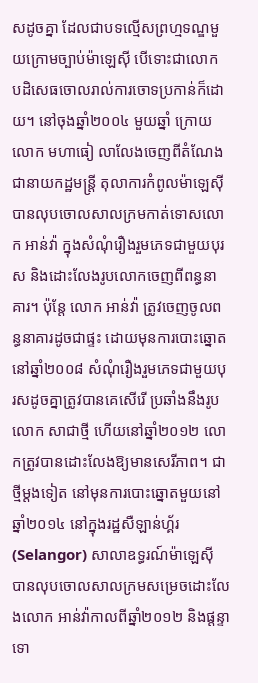សដូចគ្នា ដែលជាបទល្មើសព្រហ្មទណ្ឌមួយក្រោមច្បាប់ម៉ាឡេស៊ី បើទោះជាលោក បដិសេធចោលរាល់ការចោទប្រកាន់ក៏ដោយ។ នៅចុងឆ្នាំ២០០៤ មួយឆ្នាំ ក្រោយលោក មហាធៀ លាលែងចេញពីតំណែងជានាយកដ្ឋមន្ត្រី តុលាការកំពូលម៉ាឡេស៊ី បានលុបចោលសាលក្រមកាត់ទោសលោក អាន់វ៉ា ក្នុងសំណុំរឿងរួមភេទជាមួយបុរស និងដោះលែងរូបលោកចេញពីពន្ធនាគារ។ ប៉ុន្តែ លោក អាន់វ៉ា ត្រូវចេញចូលពន្ធនាគារដូចជាផ្ទះ ដោយមុនការបោះឆ្នោតនៅឆ្នាំ២០០៨ សំណុំរឿងរួមភេទជាមួយបុរសដូចគ្នាត្រូវបានគេសើរើ ប្រឆាំងនឹងរូបលោក សាជាថ្មី ហើយនៅឆ្នាំ២០១២ លោកត្រូវបានដោះលែងឱ្យមានសេរីភាព។ ជាថ្មីម្ដងទៀត នៅមុនការបោះឆ្នោតមួយនៅឆ្នាំ២០១៤ នៅក្នុងរដ្ឋសឺឡាន់ហ្គ័រ (Selangor) សាលាឧទ្ធរណ៍ម៉ាឡេស៊ី បានលុបចោលសាលក្រមសម្រេចដោះលែងលោក អាន់វ៉ាកាលពីឆ្នាំ២០១២ និងផ្ដន្ទាទោ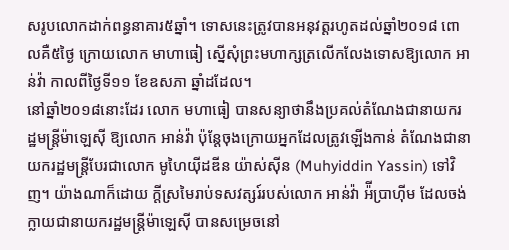សរូបលោកដាក់ពន្ធនាគារ៥ឆ្នាំ។ ទោសនេះត្រូវបានអនុវត្តរហូតដល់ឆ្នាំ២០១៨ ពោលគឺ៥ថ្ងៃ ក្រោយលោក មាហាធៀ ស្នើសុំព្រះមហាក្សត្រលើកលែងទោសឱ្យលោក អាន់វ៉ា កាលពីថ្ងៃទី១១ ខែឧសភា ឆ្នាំដដែល។
នៅឆ្នាំ២០១៨នោះដែរ លោក មហាធៀ បានសន្យាថានឹងប្រគល់តំណែងជានាយករដ្ឋមន្ត្រីម៉ាឡេស៊ី ឱ្យលោក អាន់វ៉ា ប៉ុន្តែចុងក្រោយអ្នកដែលត្រូវឡើងកាន់ តំណែងជានាយករដ្ឋមន្ត្រីបែរជាលោក មូហៃយ៉ីដឌីន យ៉ាស់ស៊ីន (Muhyiddin Yassin) ទៅវិញ។ យ៉ាងណាក៏ដោយ ក្ដីស្រមៃរាប់ទសវត្សរ៍របស់លោក អាន់វ៉ា អ៉ីប្រាហ៊ីម ដែលចង់ក្លាយជានាយករដ្ឋមន្ត្រីម៉ាឡេស៊ី បានសម្រេចនៅ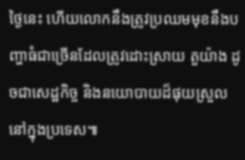ថ្ងៃនេះ ហើយលោកនឹងត្រូវប្រឈមមុខនឹងបញ្ហាធំជាច្រើនដែលត្រូវដោះស្រាយ តួយ៉ាង ដូចជាសេដ្ឋកិច្ច និងនយោបាយដ៏ផុយស្រួលនៅក្នុងប្រទេស៕